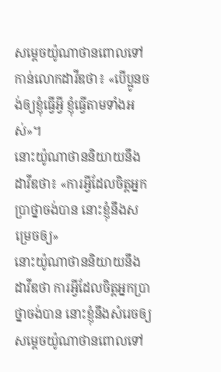សម្ដេចយ៉ូណាថានពោលទៅកាន់លោកដាវីឌថា៖ «បើប្អូនចង់ឲ្យខ្ញុំធ្វើអ្វី ខ្ញុំធ្វើតាមទាំងអស់»។
នោះយ៉ូណាថាននិយាយនឹងដាវីឌថា៖ «ការអ្វីដែលចិត្តអ្នកប្រាថ្នាចង់បាន នោះខ្ញុំនឹងសម្រេចឲ្យ»
នោះយ៉ូណាថាននិយាយនឹងដាវីឌថា ការអ្វីដែលចិត្តអ្នកប្រាថ្នាចង់បាន នោះខ្ញុំនឹងសំរេចឲ្យ
សម្តេចយ៉ូណាថានពោលទៅ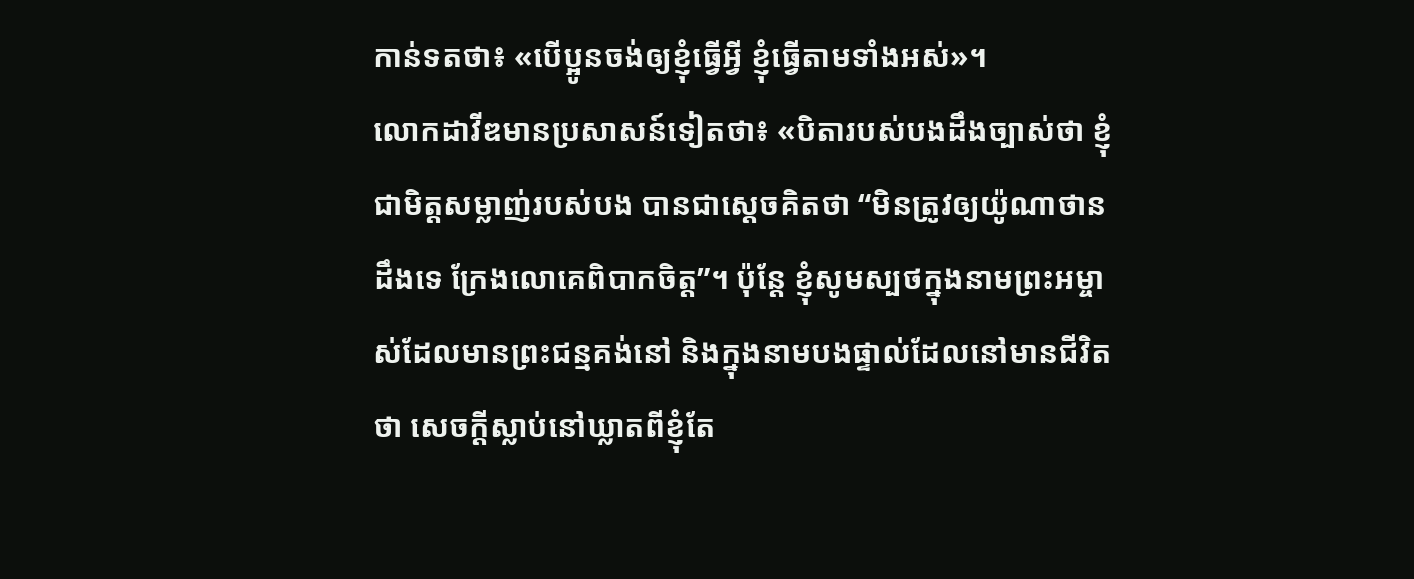កាន់ទតថា៖ «បើប្អូនចង់ឲ្យខ្ញុំធ្វើអ្វី ខ្ញុំធ្វើតាមទាំងអស់»។
លោកដាវីឌមានប្រសាសន៍ទៀតថា៖ «បិតារបស់បងដឹងច្បាស់ថា ខ្ញុំជាមិត្តសម្លាញ់របស់បង បានជាស្ដេចគិតថា “មិនត្រូវឲ្យយ៉ូណាថានដឹងទេ ក្រែងលោគេពិបាកចិត្ត”។ ប៉ុន្តែ ខ្ញុំសូមស្បថក្នុងនាមព្រះអម្ចាស់ដែលមានព្រះជន្មគង់នៅ និងក្នុងនាមបងផ្ទាល់ដែលនៅមានជីវិតថា សេចក្ដីស្លាប់នៅឃ្លាតពីខ្ញុំតែ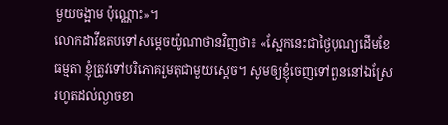មួយចង្អាម ប៉ុណ្ណោះ»។
លោកដាវីឌតបទៅសម្ដេចយ៉ូណាថានវិញថា៖ «ស្អែកនេះជាថ្ងៃបុណ្យដើមខែ ធម្មតា ខ្ញុំត្រូវទៅបរិភោគរួមតុជាមួយស្ដេច។ សូមឲ្យខ្ញុំចេញទៅពួននៅឯស្រែ រហូតដល់ល្ងាចខា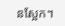នស្អែក។